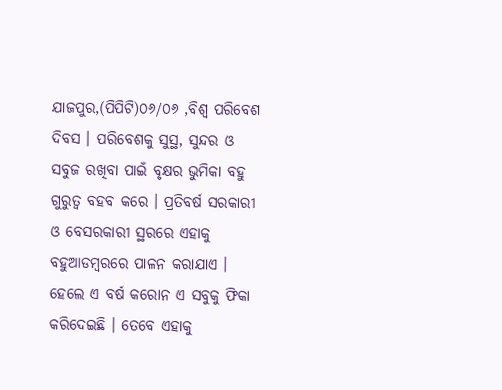ଯାଜପୁର,(ପିପିଟି)୦୬/୦୬ ,ବିଶ୍ୱ ପରିବେଶ ଦିବସ । ପରିବେଶକୁ ସୁସ୍ଥ, ସୁନ୍ଦର ଓ ସବୁଜ ରଖିବା ପାଇଁ ବୃକ୍ଷର ଭୁମିକା ବହୁ ଗୁରୁତ୍ୱ ବହବ କରେ । ପ୍ରତିବର୍ଷ ସରକାରୀ ଓ ବେସରକାରୀ ସ୍ଥରରେ ଏହାକୁ ବହୁଆଡମ୍ବରରେ ପାଳନ କରାଯାଏ । ହେଲେ ଏ ବର୍ଷ କରୋନ ଏ ସବୁକୁ ଫିକା କରିଦେଇଛି । ତେବେ ଏହାକୁ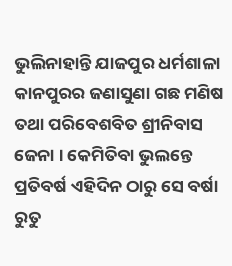ଭୁଲିନାହାନ୍ତି ଯାଜପୁର ଧର୍ମଶାଳା କାନପୁରର ଜଣାସୁଣା ଗଛ ମଣିଷ ତଥା ପରିବେଶବିତ ଶ୍ରୀନିବାସ ଜେନା । କେମିତିବା ଭୁଲନ୍ତେ ପ୍ରତିବର୍ଷ ଏହିଦିନ ଠାରୁ ସେ ବର୍ଷା ରୁତୁ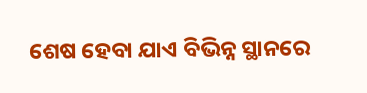ଶେଷ ହେବା ଯାଏ ବିଭିନ୍ନ ସ୍ଥାନରେ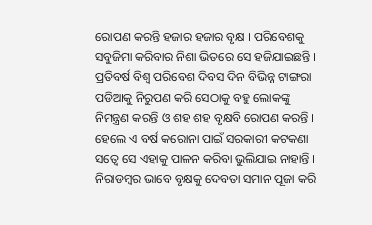ରୋପଣ କରନ୍ତି ହଜାର ହଜାର ବୃକ୍ଷ । ପରିବେଶକୁ ସବୁଜିମା କରିବାର ନିଶା ଭିତରେ ସେ ହଜିଯାଇଛନ୍ତି । ପ୍ରତିବର୍ଷ ବିଶ୍ୱ ପରିବେଶ ଦିବସ ଦିନ ବିଭିନ୍ନ ଟାଙ୍ଗରା ପଡିଆକୁ ନିରୁପଣ କରି ସେଠାକୁ ବହୁ ଲୋକଙ୍କୁ ନିମନ୍ତ୍ରଣ କରନ୍ତି ଓ ଶହ ଶହ ବୃକ୍ଷବି ରୋପଣ କରନ୍ତି । ହେଲେ ଏ ବର୍ଷ କରୋନା ପାଇଁ ସରକାରୀ କଟକଣା ସତ୍ୱେ ସେ ଏହାକୁ ପାଳନ କରିବା ଭୁଲିଯାଇ ନାହାନ୍ତି । ନିରାଡମ୍ବର ଭାବେ ବୃକ୍ଷକୁ ଦେବତା ସମାନ ପୂଜା କରି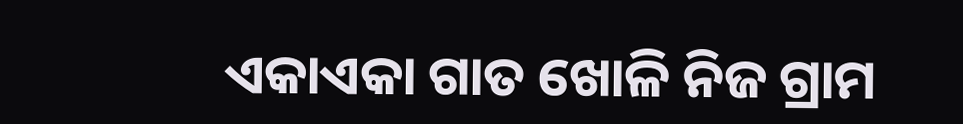ଏକାଏକା ଗାତ ଖୋଳି ନିଜ ଗ୍ରାମ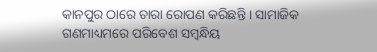କାନପୁର ଠାରେ ଚାରା ରୋପଣ କରିଛନ୍ତି । ସାମାଜିକ ଗଣମାଧ୍ୟମରେ ପରିବେଶ ସମ୍ବନ୍ଧିୟ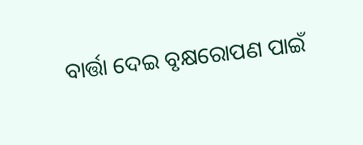ବାର୍ତ୍ତା ଦେଇ ବୃକ୍ଷରୋପଣ ପାଇଁ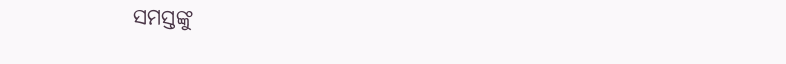ସମସ୍ତଙ୍କୁ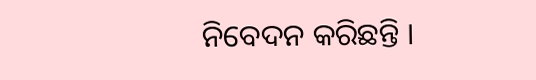ନିବେଦନ କରିଛନ୍ତି ।